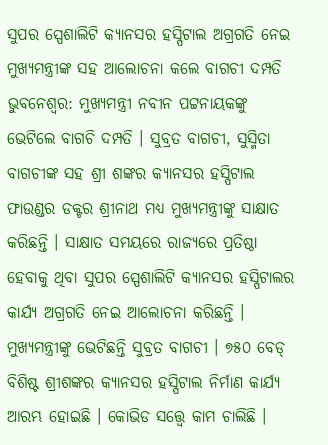ସୁପର ସ୍ପେଶାଲିଟି କ୍ୟାନସର ହସ୍ପିଟାଲ ଅଗ୍ରଗତି ନେଇ ମୁଖ୍ୟମନ୍ତ୍ରୀଙ୍କ ସହ ଆଲୋଚନା କଲେ ବାଗଚୀ ଦମ୍ପତି
ଭୁବନେଶ୍ୱର: ମୁଖ୍ୟମନ୍ତ୍ରୀ ନବୀନ ପଟ୍ଟନାୟକଙ୍କୁ ଭେଟିଲେ ବାଗଚି ଦମ୍ପତି । ସୁବ୍ରତ ବାଗଚୀ, ସୁସ୍ମିତା ବାଗଚୀଙ୍କ ସହ ଶ୍ରୀ ଶଙ୍କର କ୍ୟାନସର ହସ୍ପିଟାଲ ଫାଉଣ୍ଡର ଡକ୍ଟର ଶ୍ରୀନାଥ ମଧ୍ୟ ମୁଖ୍ୟମନ୍ତ୍ରୀଙ୍କୁ ସାକ୍ଷାତ କରିଛନ୍ତି । ସାକ୍ଷାତ ସମୟରେ ରାଜ୍ୟରେ ପ୍ରତିଷ୍ଠା ହେବାକୁ ଥିବା ସୁପର ସ୍ପେଶାଲିଟି କ୍ୟାନସର ହସ୍ପିଟାଲର କାର୍ଯ୍ୟ ଅଗ୍ରଗତି ନେଇ ଆଲୋଚନା କରିଛନ୍ତି ।
ମୁଖ୍ୟମନ୍ତ୍ରୀଙ୍କୁ ଭେଟିଛନ୍ତି ସୁବ୍ରତ ବାଗଚୀ । ୭୫୦ ବେଡ୍ ବିଶିଷ୍ଟ ଶ୍ରୀଶଙ୍କର କ୍ୟାନସର ହସ୍ପିଟାଲ ନିର୍ମାଣ କାର୍ଯ୍ୟ ଆରମ୍ଭ ହୋଇଛି । କୋଭିଡ ସତ୍ତ୍ୱେ କାମ ଚାଲିଛି ।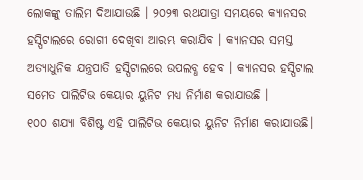ଲୋକଙ୍କୁ ତାଲିମ ଦିଆଯାଉଛି । ୨୦୨୩ ରଥଯାତ୍ରା ସମୟରେ କ୍ୟାନସର ହସ୍ପିଟାଲରେ ରୋଗୀ ଦେଖିବା ଆରମ୍ଭ କରାଯିବ । କ୍ୟାନସର ସମସ୍ତ ଅତ୍ୟାଧୁନିକ ଯନ୍ତ୍ରପାତି ହସ୍ପିଟାଲରେ ଉପଲବ୍ଧ ହେବ । କ୍ୟାନସର ହସ୍ପିଟାଲ ସମେତ ପାଲିଟିଭ କେୟାର ୟୁନିଟ ମଧ୍ୟ ନିର୍ମାଣ କରାଯାଉଛି ।
୧୦୦ ଶଯ୍ୟା ବିଶିଷ୍ଟ ଏହି ପାଲିଟିଭ କେୟାର ୟୁନିଟ ନିର୍ମାଣ କରାଯାଉଛି।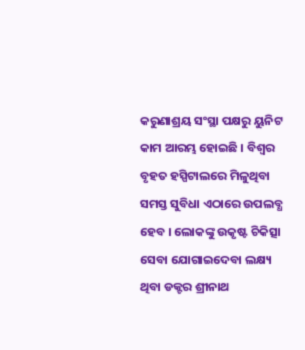କରୁଣାଶ୍ରୟ ସଂସ୍ଥା ପକ୍ଷରୁ ୟୁନିଟ କାମ ଆରମ୍ଭ ହୋଇଛି । ବିଶ୍ୱର ବୃହତ ହସ୍ପିଟାଲରେ ମିଳୁଥିବା ସମସ୍ତ ସୁବିଧା ଏଠାରେ ଉପଲବ୍ଧ ହେବ । ଲୋକଙ୍କୁ ଉକୃଷ୍ଟ ଚିକିତ୍ସା ସେବା ଯୋଗାଇଦେବା ଲକ୍ଷ୍ୟ ଥିବା ଡକ୍ଟର ଶ୍ରୀନାଥ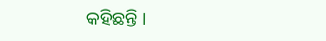କହିଛନ୍ତି ।